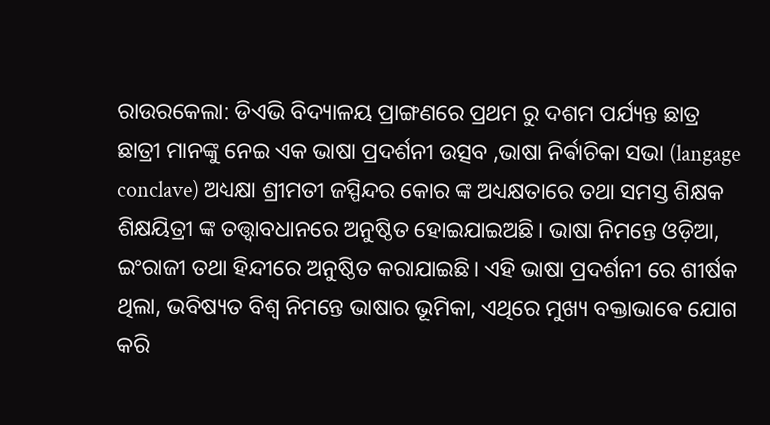ରାଉରକେଲା: ଡିଏଭି ବିଦ୍ୟାଳୟ ପ୍ରାଙ୍ଗଣରେ ପ୍ରଥମ ରୁ ଦଶମ ପର୍ଯ୍ୟନ୍ତ ଛାତ୍ର ଛାତ୍ରୀ ମାନଙ୍କୁ ନେଇ ଏକ ଭାଷା ପ୍ରଦର୍ଶନୀ ଉତ୍ସବ ,ଭାଷା ନିର୍ଵାଚିକା ସଭା (langage conclave) ଅଧ୍ୟକ୍ଷା ଶ୍ରୀମତୀ ଜସ୍ପିନ୍ଦର କୋର ଙ୍କ ଅଧ୍ୟକ୍ଷତାରେ ତଥା ସମସ୍ତ ଶିକ୍ଷକ ଶିକ୍ଷୟିତ୍ରୀ ଙ୍କ ତତ୍ତ୍ଵାବଧାନରେ ଅନୁଷ୍ଠିତ ହୋଇଯାଇଅଛି। ଭାଷା ନିମନ୍ତେ ଓଡ଼ିଆ, ଇଂରାଜୀ ତଥା ହିନ୍ଦୀରେ ଅନୁଷ୍ଠିତ କରାଯାଇଛି। ଏହି ଭାଷା ପ୍ରଦର୍ଶନୀ ରେ ଶୀର୍ଷକ ଥିଲା, ଭବିଷ୍ୟତ ବିଶ୍ବ ନିମନ୍ତେ ଭାଷାର ଭୂମିକା, ଏଥିରେ ମୁଖ୍ୟ ବକ୍ତାଭାଵେ ଯୋଗ କରି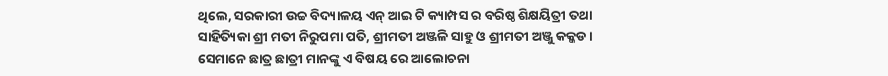ଥିଲେ, ସରକାରୀ ଉଚ୍ଚ ବିଦ୍ୟାଳୟ ଏନ୍ ଆଇ ଟି କ୍ୟାମ୍ପସ ର ବରିଷ୍ଠ ଶିକ୍ଷୟିତ୍ରୀ ତଥା ସାହିତ୍ୟିକା ଶ୍ରୀ ମତୀ ନିରୁପମା ପତି, ଶ୍ରୀମତୀ ଅଞ୍ଜଳି ସାହୁ ଓ ଶ୍ରୀମତୀ ଅଞ୍ଜୁ କକ୍କଡ । ସେମାନେ ଛାତ୍ର ଛାତ୍ରୀ ମାନଙ୍କୁ ଏ ବିଷୟ ରେ ଆଲୋଚନା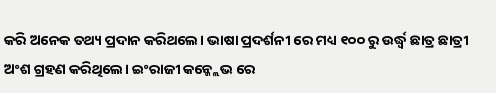କରି ଅନେକ ତଥ୍ୟ ପ୍ରଦାନ କରିଥଲେ। ଭାଷା ପ୍ରଦର୍ଶନୀ ରେ ମଧ୍ୟ ୧୦୦ ରୁ ଉର୍ଦ୍ଧ୍ବ ଛାତ୍ର ଛାତ୍ରୀ ଅଂଶ ଗ୍ରହଣ କରିଥିଲେ। ଇଂରାଜୀ କନ୍କ୍ଲେଭ ରେ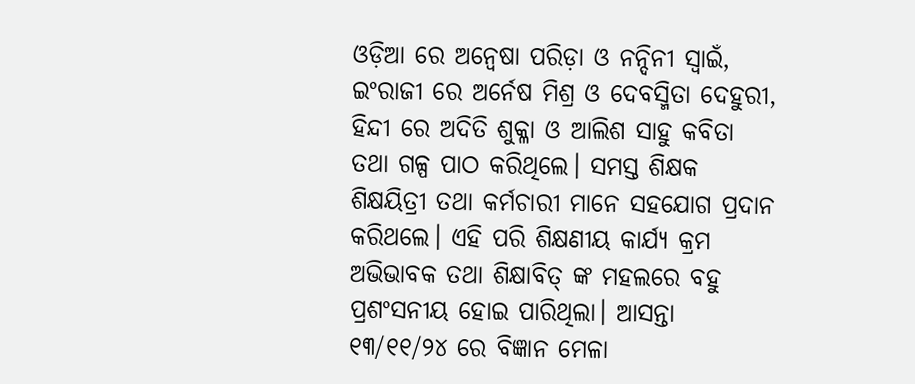ଓଡ଼ିଆ ରେ ଅନ୍ୱେଷା ପରିଡ଼ା ଓ ନନ୍ଦିନୀ ସ୍ବାଇଁ, ଇଂରାଜୀ ରେ ଅର୍ନେଷ ମିଶ୍ର ଓ ଦେବସ୍ମିତା ଦେହୁରୀ, ହିନ୍ଦୀ ରେ ଅଦିତି ଶୁକ୍ଳା ଓ ଆଲିଶ ସାହୁ କବିତା ତଥା ଗଳ୍ପ ପାଠ କରିଥିଲେ। ସମସ୍ତ ଶିକ୍ଷକ ଶିକ୍ଷୟିତ୍ରୀ ତଥା କର୍ମଚାରୀ ମାନେ ସହଯୋଗ ପ୍ରଦାନ କରିଥଲେ। ଏହି ପରି ଶିକ୍ଷଣୀୟ କାର୍ଯ୍ୟ କ୍ରମ ଅଭିଭାବକ ତଥା ଶିକ୍ଷାବିତ୍ ଙ୍କ ମହଲରେ ବହୁ ପ୍ରଶଂସନୀୟ ହୋଇ ପାରିଥିଲା। ଆସନ୍ତା ୧୩/୧୧/୨୪ ରେ ବିଜ୍ଞାନ ମେଳା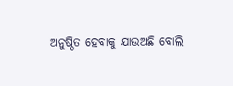ଅନୁଷ୍ଠିତ ହେବାକୁ ଯାଉଅଛି ବୋଲି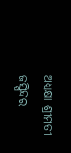ଅଧ୍ୟକ୍ଷା ଶ୍ରୀମତୀ ଜସ୍ପିନ୍ଦର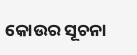କୋଉର ସୂଚନା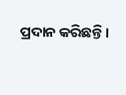ପ୍ରଦାନ କରିଛନ୍ତି।